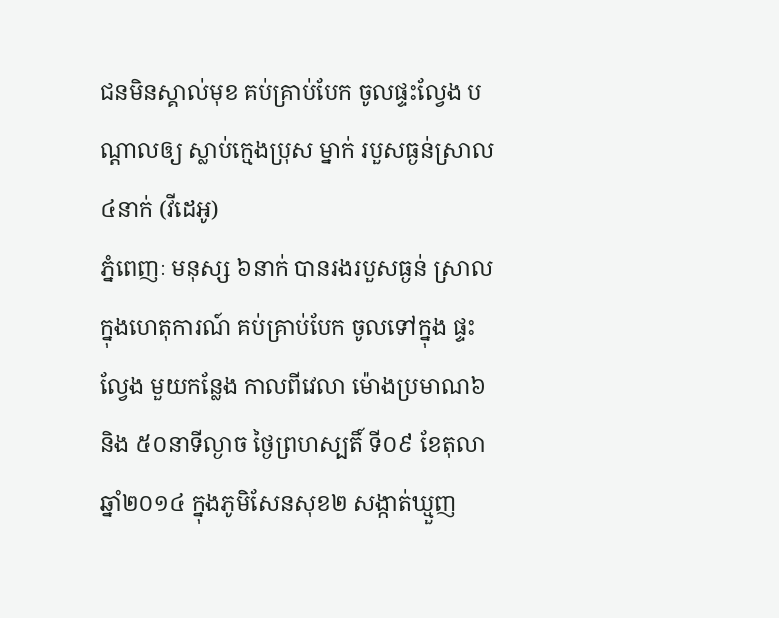ជនមិនស្គាល់មុខ គប់គ្រាប់បែក ចូលផ្ទះល្វែង បណ្តាលឲ្យ ស្លាប់ក្មេងប្រុស ម្នាក់ របួសធ្ងន់ស្រាល ៤នាក់ (វីដេអូ)
ភ្នំពេញៈ មនុស្ស ៦នាក់ បានរងរបួសធ្ងន់ ស្រាល ក្នុងហេតុការណ៍ គប់គ្រាប់បែក ចូលទៅក្នុង ផ្ទះល្វែង មួយកន្លែង កាលពីវេលា ម៉ោងប្រមាណ៦ និង ៥០នាទីល្ងាច ថ្ងៃព្រហស្បតិ៍ ទី០៩ ខែតុលា ឆ្នាំ២០១៤ ក្នុងភូមិសែនសុខ២ សង្កាត់ឃ្មួញ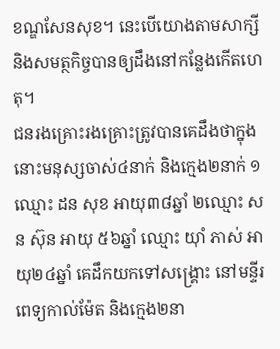ខណ្ឌសែនសុខ។ នេះបើយោងតាមសាក្សី និងសមត្ថកិច្ចបានឲ្យដឹងនៅកន្លែងកើតហេតុ។
ជនរងគ្រោះរងគ្រោះត្រូវបានគេដឹងថាក្នុងនោះមនុស្សចាស់៤នាក់ និងក្មេង២នាក់ ១ ឈ្មោះ ដន សុខ អាយុ៣៨ឆ្នាំ ២ឈ្មោះ សន ស៊ុន អាយុ ៥៦ឆ្នាំ ឈ្មោះ យ៉ាំ ភាស់ អាយុ២៤ឆ្នាំ គេដឹកយកទៅសង្គ្រោះ នៅមន្ទីរពេទ្យកាល់ម៉ែត និងក្មេង២នា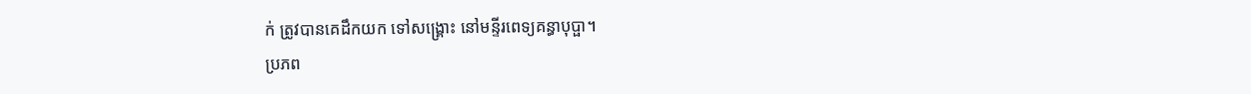ក់ ត្រូវបានគេដឹកយក ទៅសង្គ្រោះ នៅមន្ទីរពេទ្យគន្ធាបុប្ផា។
ប្រភព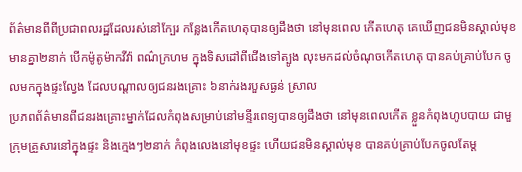ព័ត៌មានពីពីប្រជាពលរដ្ឋដែលរស់នៅក្បែរ កន្លែងកើតហេតុបានឲ្យដឹងថា នៅមុនពេល កើតហេតុ គេឃើញជនមិនស្គាល់មុខ មានគ្នា២នាក់ បើកម៉ូតូម៉ាកវីវ៉ា ពណ៌ក្រហម ក្នុងទិសដៅពីជើងទៅត្បូង លុះមកដល់ចំណុចកើតហេតុ បានគប់គ្រាប់បែក ចូលមកក្នុងផ្ទះល្វែង ដែលបណ្តាលឲ្យជនរងគ្រោះ ៦នាក់រងរបួសធ្ងន់ ស្រាល
ប្រភពព័ត៌មានពីជនរងគ្រោះម្នាក់ដែលកំពុងសម្រាប់នៅមន្ទីរពេទ្យបានឲ្យដឹងថា នៅមុនពេលកើត ខ្លួនកំពុងហូបបាយ ជាមួក្រុមគ្រួសារនៅក្នុងផ្ទះ និងក្មេងៗ២នាក់ កំពុងលេងនៅមុខផ្ទះ ហើយជនមិនស្គាល់មុខ បានគប់គ្រាប់បែកចូលតែម្ត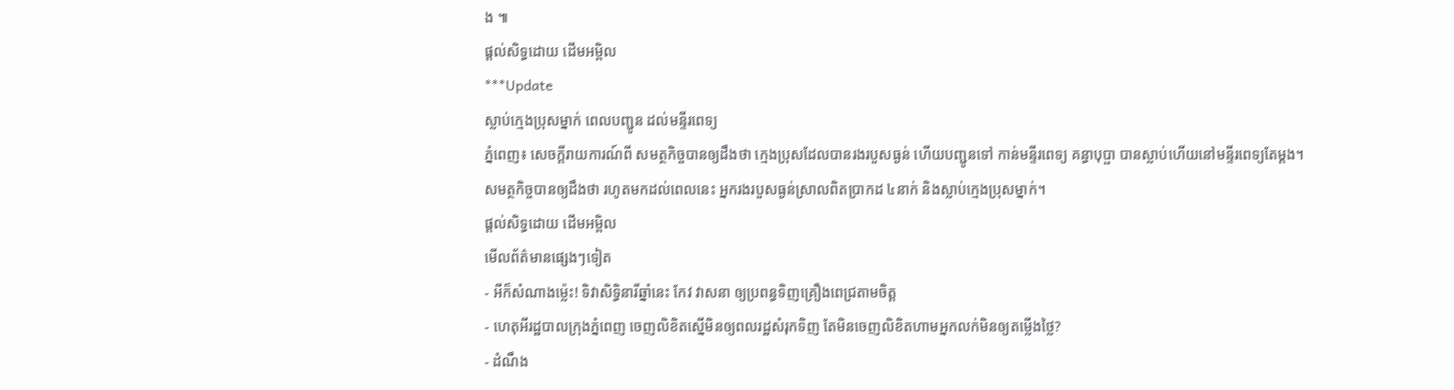ង ៕
ផ្តល់សិទ្ធដោយ ដើមអម្ពិល
***Update
ស្លាប់ក្មេងប្រុសម្នាក់ ពេលបញ្ជូន ដល់មន្ទីរពេទ្យ
ភ្នំពេញ៖ សេចក្តីរាយការណ៍ពី សមត្ថកិច្ចបានឲ្យដឹងថា ក្មេងប្រុសដែលបានរងរបួសធ្ងន់ ហើយបញ្ជូនទៅ កាន់មន្ទីរពេទ្យ គន្ធាបុប្ផា បានស្លាប់ហើយនៅមន្ទីរពេទ្យតែម្តង។
សមត្ថកិច្ចបានឲ្យដឹងថា រហូតមកដល់ពេលនេះ អ្នករងរបួសធ្ងន់ស្រាលពិតប្រាកដ ៤នាក់ និងស្លាប់ក្មេងប្រុសម្នាក់។
ផ្តល់សិទ្ធដោយ ដើមអម្ពិល
មើលព័ត៌មានផ្សេងៗទៀត
- អីក៏សំណាងម្ល៉េះ! ទិវាសិទ្ធិនារីឆ្នាំនេះ កែវ វាសនា ឲ្យប្រពន្ធទិញគ្រឿងពេជ្រតាមចិត្ត
- ហេតុអីរដ្ឋបាលក្រុងភ្នំពេញ ចេញលិខិតស្នើមិនឲ្យពលរដ្ឋសំរុកទិញ តែមិនចេញលិខិតហាមអ្នកលក់មិនឲ្យតម្លើងថ្លៃ?
- ដំណឹង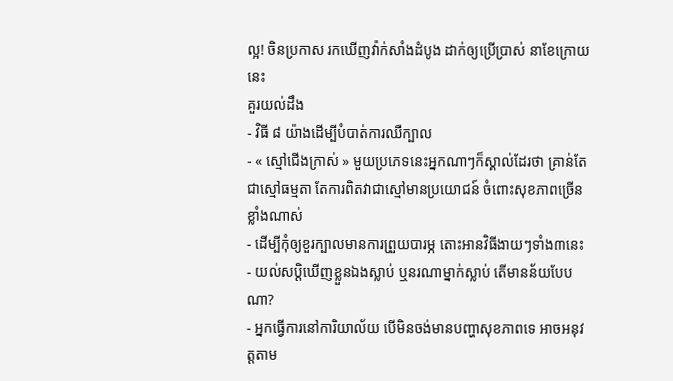ល្អ! ចិនប្រកាស រកឃើញវ៉ាក់សាំងដំបូង ដាក់ឲ្យប្រើប្រាស់ នាខែក្រោយនេះ
គួរយល់ដឹង
- វិធី ៨ យ៉ាងដើម្បីបំបាត់ការឈឺក្បាល
- « ស្មៅជើងក្រាស់ » មួយប្រភេទនេះអ្នកណាៗក៏ស្គាល់ដែរថា គ្រាន់តែជាស្មៅធម្មតា តែការពិតវាជាស្មៅមានប្រយោជន៍ ចំពោះសុខភាពច្រើនខ្លាំងណាស់
- ដើម្បីកុំឲ្យខួរក្បាលមានការព្រួយបារម្ភ តោះអានវិធីងាយៗទាំង៣នេះ
- យល់សប្តិឃើញខ្លួនឯងស្លាប់ ឬនរណាម្នាក់ស្លាប់ តើមានន័យបែបណា?
- អ្នកធ្វើការនៅការិយាល័យ បើមិនចង់មានបញ្ហាសុខភាពទេ អាចអនុវត្តតាម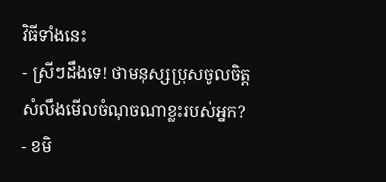វិធីទាំងនេះ
- ស្រីៗដឹងទេ! ថាមនុស្សប្រុសចូលចិត្ត សំលឹងមើលចំណុចណាខ្លះរបស់អ្នក?
- ខមិ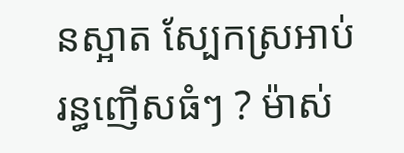នស្អាត ស្បែកស្រអាប់ រន្ធញើសធំៗ ? ម៉ាស់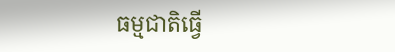ធម្មជាតិធ្វើ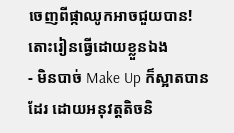ចេញពីផ្កាឈូកអាចជួយបាន! តោះរៀនធ្វើដោយខ្លួនឯង
- មិនបាច់ Make Up ក៏ស្អាតបានដែរ ដោយអនុវត្តតិចនិ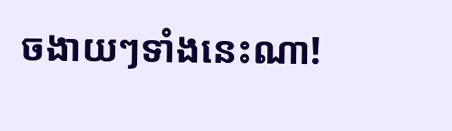ចងាយៗទាំងនេះណា!